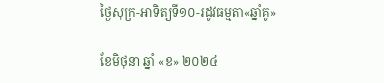ថ្ងៃសុក្រ-អាទិត្យទី១០-រដូវធម្មតា«ឆ្នាំគូ»

ខែមិថុនា ឆ្នាំ «ខ» ២០២៤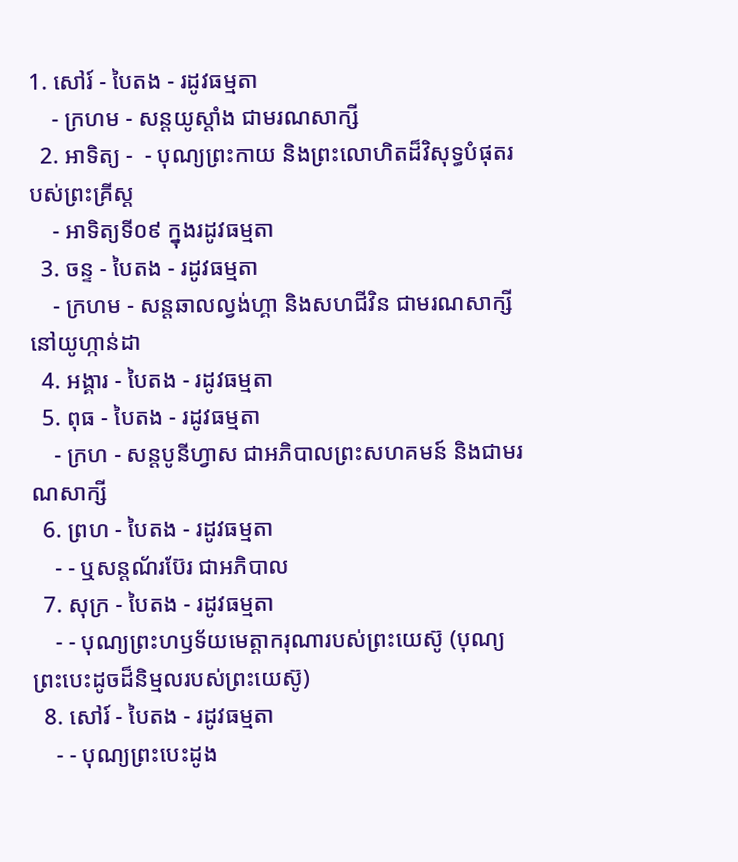1. សៅរ៍ - បៃតង - រដូវធម្មតា
    - ក្រហម - សន្ដយូស្ដាំង ជាមរណសាក្សី
  2. អាទិត្យ -  - បុណ្យព្រះកាយ និងព្រះលោហិតដ៏វិសុទ្ធបំផុតរបស់ព្រះគ្រីស្ដ
    - អាទិត្យទី០៩ ក្នុងរដូវធម្មតា
  3. ចន្ទ - បៃតង - រដូវធម្មតា
    - ក្រហម - សន្ដឆាលល្វង់ហ្គា និងសហជីវិន ជាមរណសាក្សីនៅយូហ្កាន់ដា
  4. អង្គារ - បៃតង - រដូវធម្មតា
  5. ពុធ - បៃតង - រដូវធម្មតា
    - ក្រហ - សន្ដបូនីហ្វាស ជាអភិបាលព្រះសហគមន៍ និងជាមរណសាក្សី
  6. ព្រហ - បៃតង - រដូវធម្មតា
    - - ឬសន្ដណ័រប៊ែរ ជាអភិបាល
  7. សុក្រ - បៃតង - រដូវធម្មតា
    - - បុណ្យព្រះហឫទ័យមេត្ដាករុណារបស់ព្រះយេស៊ូ (បុណ្យព្រះបេះដូចដ៏និម្មលរបស់ព្រះយេស៊ូ)
  8. សៅរ៍ - បៃតង - រដូវធម្មតា
    - - បុណ្យព្រះបេះដូង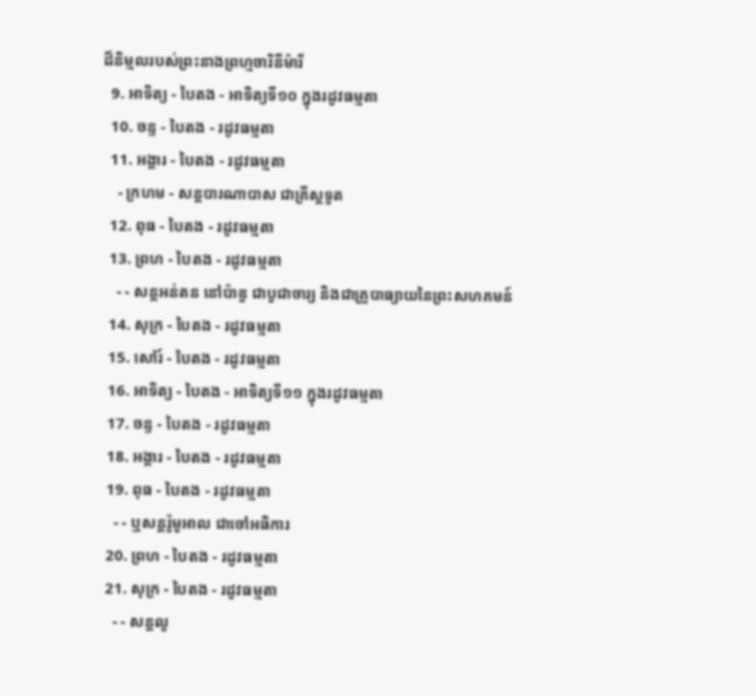ដ៏និម្មលរបស់ព្រះនាងព្រហ្មចារិនីម៉ារី
  9. អាទិត្យ - បៃតង - អាទិត្យទី១០ ក្នុងរដូវធម្មតា
  10. ចន្ទ - បៃតង - រដូវធម្មតា
  11. អង្គារ - បៃតង - រដូវធម្មតា
    - ក្រហម - សន្ដបារណាបាស ជាគ្រីស្ដទូត
  12. ពុធ - បៃតង - រដូវធម្មតា
  13. ព្រហ - បៃតង - រដូវធម្មតា
    - - សន្ដអន់តន នៅប៉ាឌួ ជាបូជាចារ្យ និងជាគ្រូបាធ្យាយនៃព្រះសហគមន៍
  14. សុក្រ - បៃតង - រដូវធម្មតា
  15. សៅរ៍ - បៃតង - រដូវធម្មតា
  16. អាទិត្យ - បៃតង - អាទិត្យទី១១ ក្នុងរដូវធម្មតា
  17. ចន្ទ - បៃតង - រដូវធម្មតា
  18. អង្គារ - បៃតង - រដូវធម្មតា
  19. ពុធ - បៃតង - រដូវធម្មតា
    - - ឬសន្ដរ៉ូមូអាល ជាចៅអធិការ
  20. ព្រហ - បៃតង - រដូវធម្មតា
  21. សុក្រ - បៃតង - រដូវធម្មតា
    - - សន្ដលូ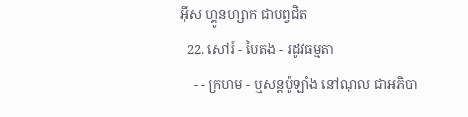អ៊ីស ហ្គូនហ្សាក ជាបព្វជិត
  22. សៅរ៍ - បៃតង - រដូវធម្មតា
    - - ក្រហម - ឬសន្ដប៉ូឡាំង នៅណុល ជាអភិបា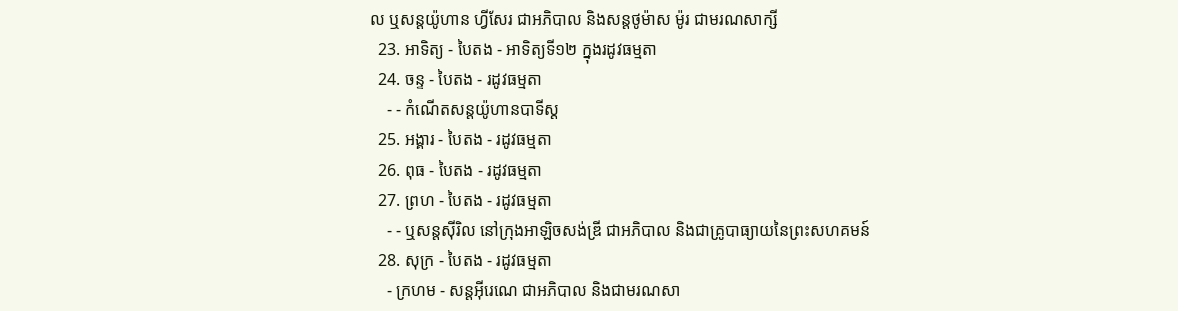ល ឬសន្ដយ៉ូហាន ហ្វីសែរ ជាអភិបាល និងសន្ដថូម៉ាស ម៉ូរ ជាមរណសាក្សី
  23. អាទិត្យ - បៃតង - អាទិត្យទី១២ ក្នុងរដូវធម្មតា
  24. ចន្ទ - បៃតង - រដូវធម្មតា
    - - កំណើតសន្ដយ៉ូហានបាទីស្ដ
  25. អង្គារ - បៃតង - រដូវធម្មតា
  26. ពុធ - បៃតង - រដូវធម្មតា
  27. ព្រហ - បៃតង - រដូវធម្មតា
    - - ឬសន្ដស៊ីរិល នៅក្រុងអាឡិចសង់ឌ្រី ជាអភិបាល និងជាគ្រូបាធ្យាយនៃព្រះសហគមន៍
  28. សុក្រ - បៃតង - រដូវធម្មតា
    - ក្រហម - សន្ដអ៊ីរេណេ ជាអភិបាល និងជាមរណសា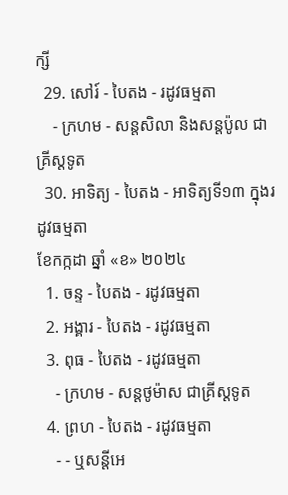ក្សី
  29. សៅរ៍ - បៃតង - រដូវធម្មតា
    - ក្រហម - សន្ដសិលា និងសន្ដប៉ូល ជាគ្រីស្ដទូត
  30. អាទិត្យ - បៃតង - អាទិត្យទី១៣ ក្នុងរដូវធម្មតា
ខែកក្កដា ឆ្នាំ «ខ» ២០២៤
  1. ចន្ទ - បៃតង - រដូវធម្មតា
  2. អង្គារ - បៃតង - រដូវធម្មតា
  3. ពុធ - បៃតង - រដូវធម្មតា
    - ក្រហម - សន្ដថូម៉ាស ជាគ្រីស្ដទូត
  4. ព្រហ - បៃតង - រដូវធម្មតា
    - - ឬសន្ដីអេ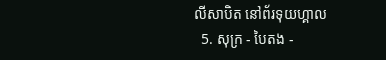លីសាបិត នៅព័រទុយហ្គាល
  5. សុក្រ - បៃតង -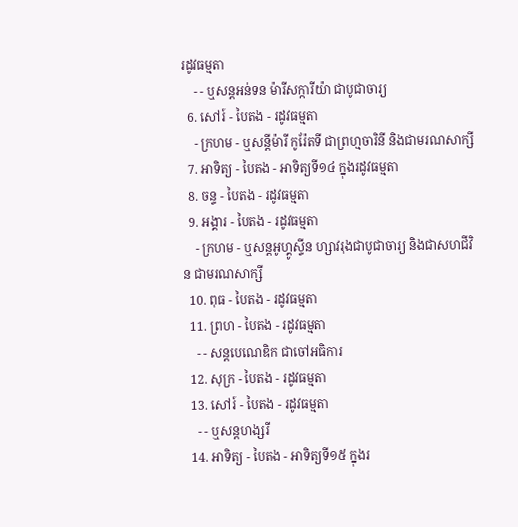រដូវធម្មតា
    - - ឬសន្ដអន់ទន ម៉ារីសក្ការីយ៉ា ជាបូជាចារ្យ
  6. សៅរ៍ - បៃតង - រដូវធម្មតា
    - ក្រហម - ឬសន្ដីម៉ារី កូរ៉ែតទី ជាព្រហ្មចារិនី និងជាមរណសាក្សី
  7. អាទិត្យ - បៃតង - អាទិត្យទី១៤ ក្នុងរដូវធម្មតា
  8. ចន្ទ - បៃតង - រដូវធម្មតា
  9. អង្គារ - បៃតង - រដូវធម្មតា
    - ក្រហម - ឬសន្ដអូហ្គូស្ទីន ហ្សាវរុងជាបូជាចារ្យ និងជាសហជីវិន ជាមរណសាក្សី
  10. ពុធ - បៃតង - រដូវធម្មតា
  11. ព្រហ - បៃតង - រដូវធម្មតា
    - - សន្ដបេណេឌិក ជាចៅអធិការ
  12. សុក្រ - បៃតង - រដូវធម្មតា
  13. សៅរ៍ - បៃតង - រដូវធម្មតា
    - - ឬសន្ដហង្សរី
  14. អាទិត្យ - បៃតង - អាទិត្យទី១៥ ក្នុងរ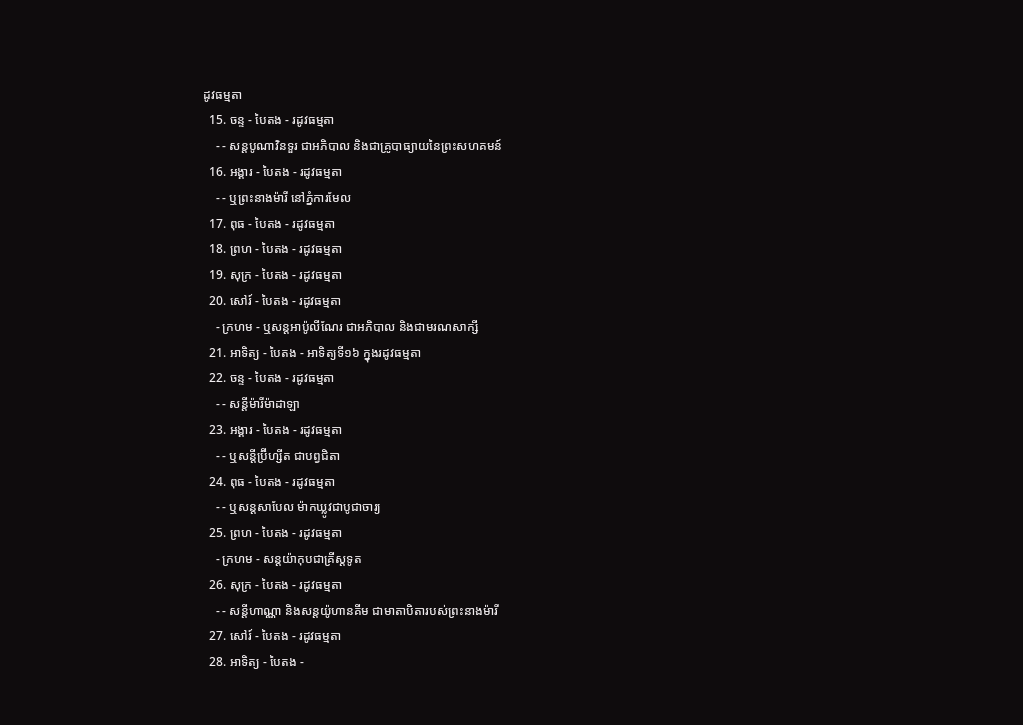ដូវធម្មតា
  15. ចន្ទ - បៃតង - រដូវធម្មតា
    - - សន្ដបូណាវិនទួរ ជាអភិបាល និងជាគ្រូបាធ្យាយនៃព្រះសហគមន៍
  16. អង្គារ - បៃតង - រដូវធម្មតា
    - - ឬព្រះនាងម៉ារី នៅភ្នំការមែល
  17. ពុធ - បៃតង - រដូវធម្មតា
  18. ព្រហ - បៃតង - រដូវធម្មតា
  19. សុក្រ - បៃតង - រដូវធម្មតា
  20. សៅរ៍ - បៃតង - រដូវធម្មតា
    - ក្រហម - ឬសន្ដអាប៉ូលីណែរ ជាអភិបាល និងជាមរណសាក្សី
  21. អាទិត្យ - បៃតង - អាទិត្យទី១៦ ក្នុងរដូវធម្មតា
  22. ចន្ទ - បៃតង - រដូវធម្មតា
    - - សន្ដីម៉ារីម៉ាដាឡា
  23. អង្គារ - បៃតង - រដូវធម្មតា
    - - ឬសន្ដីប្រ៊ីហ្សីត ជាបព្វជិតា
  24. ពុធ - បៃតង - រដូវធម្មតា
    - - ឬសន្ដសាបែល ម៉ាកឃ្លូវជាបូជាចារ្យ
  25. ព្រហ - បៃតង - រដូវធម្មតា
    - ក្រហម - សន្ដយ៉ាកុបជាគ្រីស្ដទូត
  26. សុក្រ - បៃតង - រដូវធម្មតា
    - - សន្ដីហាណ្ណា និងសន្ដយ៉ូហានគីម ជាមាតាបិតារបស់ព្រះនាងម៉ារី
  27. សៅរ៍ - បៃតង - រដូវធម្មតា
  28. អាទិត្យ - បៃតង -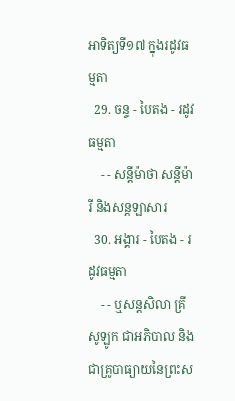អាទិត្យទី១៧ ក្នុងរដូវធម្មតា
  29. ចន្ទ - បៃតង - រដូវធម្មតា
    - - សន្ដីម៉ាថា សន្ដីម៉ារី និងសន្ដឡាសារ
  30. អង្គារ - បៃតង - រដូវធម្មតា
    - - ឬសន្ដសិលា គ្រីសូឡូក ជាអភិបាល និងជាគ្រូបាធ្យាយនៃព្រះស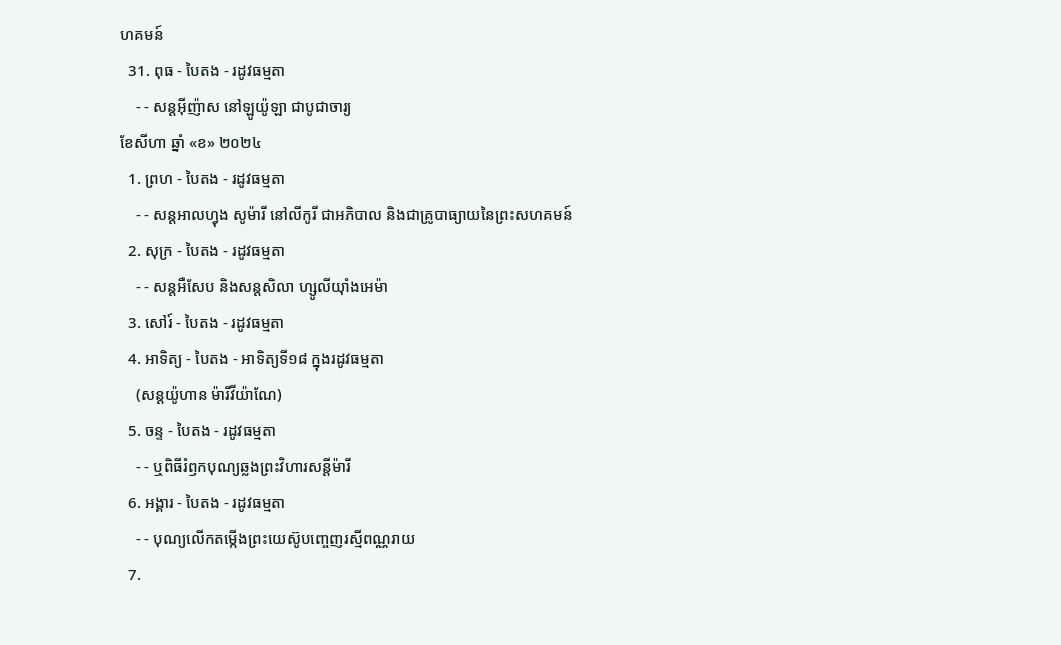ហគមន៍
  31. ពុធ - បៃតង - រដូវធម្មតា
    - - សន្ដអ៊ីញ៉ាស នៅឡូយ៉ូឡា ជាបូជាចារ្យ
ខែសីហា ឆ្នាំ «ខ» ២០២៤
  1. ព្រហ - បៃតង - រដូវធម្មតា
    - - សន្ដអាលហ្វុង សូម៉ារី នៅលីកូរី ជាអភិបាល និងជាគ្រូបាធ្យាយនៃព្រះសហគមន៍
  2. សុក្រ - បៃតង - រដូវធម្មតា
    - - សន្តអឺសែប និងសន្តសិលា ហ្សូលីយ៉ាំងអេម៉ា
  3. សៅរ៍ - បៃតង - រដូវធម្មតា
  4. អាទិត្យ - បៃតង - អាទិត្យទី១៨ ក្នុងរដូវធម្មតា
    (សន្តយ៉ូហាន ម៉ារីវីយ៉ាណែ)
  5. ចន្ទ - បៃតង - រដូវធម្មតា
    - - ឬពិធីរំឭកបុណ្យឆ្លងព្រះវិហារសន្តីម៉ារី
  6. អង្គារ - បៃតង - រដូវធម្មតា
    - - បុណ្យលើកតម្កើងព្រះយេស៊ូបញ្ចេញរស្មីពណ្ណរាយ
  7.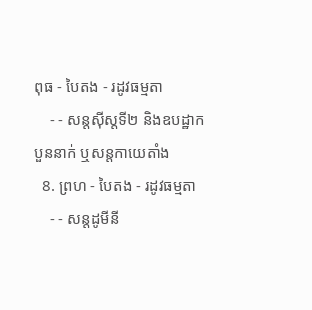ពុធ - បៃតង - រដូវធម្មតា
    - - សន្តស៊ីស្តទី២ និងឧបដ្ឋាកបួននាក់ ឬសន្តកាយេតាំង
  8. ព្រហ - បៃតង - រដូវធម្មតា
    - - សន្តដូមីនី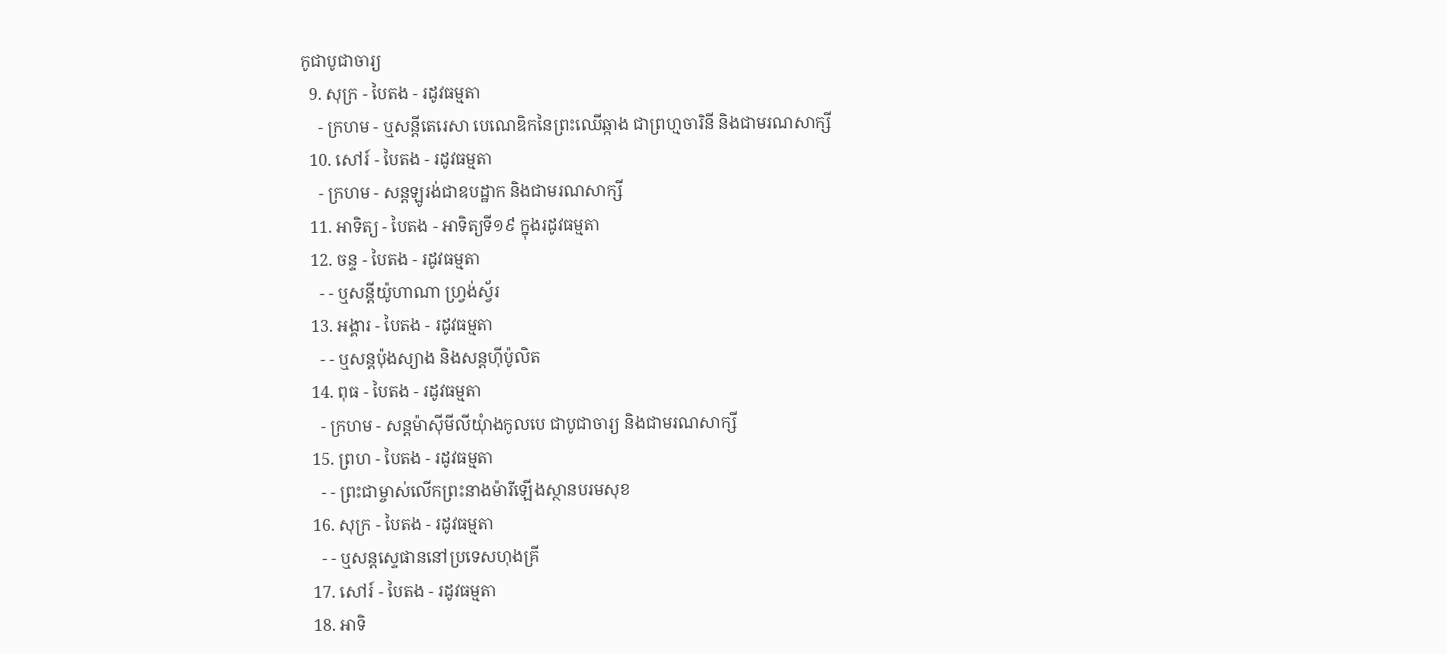កូជាបូជាចារ្យ
  9. សុក្រ - បៃតង - រដូវធម្មតា
    - ក្រហម - ឬសន្ដីតេរេសា បេណេឌិកនៃព្រះឈើឆ្កាង ជាព្រហ្មចារិនី និងជាមរណសាក្សី
  10. សៅរ៍ - បៃតង - រដូវធម្មតា
    - ក្រហម - សន្តឡូរង់ជាឧបដ្ឋាក និងជាមរណសាក្សី
  11. អាទិត្យ - បៃតង - អាទិត្យទី១៩ ក្នុងរដូវធម្មតា
  12. ចន្ទ - បៃតង - រដូវធម្មតា
    - - ឬសន្តីយ៉ូហាណា ហ្រ្វង់ស្វ័រ
  13. អង្គារ - បៃតង - រដូវធម្មតា
    - - ឬសន្តប៉ុងស្យាង និងសន្តហ៊ីប៉ូលិត
  14. ពុធ - បៃតង - រដូវធម្មតា
    - ក្រហម - សន្តម៉ាស៊ីមីលីយុំាងកូលបេ ជាបូជាចារ្យ និងជាមរណសាក្សី
  15. ព្រហ - បៃតង - រដូវធម្មតា
    - - ព្រះជាម្ចាស់លើកព្រះនាងម៉ារីឡើងស្ថានបរមសុខ
  16. សុក្រ - បៃតង - រដូវធម្មតា
    - - ឬសន្តស្ទេផាននៅប្រទេសហុងគ្រី
  17. សៅរ៍ - បៃតង - រដូវធម្មតា
  18. អាទិ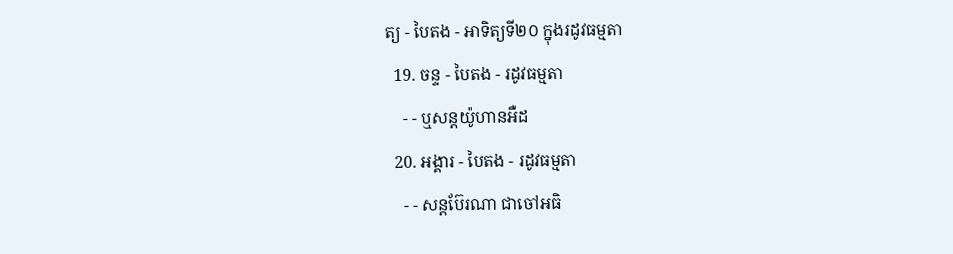ត្យ - បៃតង - អាទិត្យទី២០ ក្នុងរដូវធម្មតា
  19. ចន្ទ - បៃតង - រដូវធម្មតា
    - - ឬសន្តយ៉ូហានអឺដ
  20. អង្គារ - បៃតង - រដូវធម្មតា
    - - សន្តប៊ែរណា ជាចៅអធិ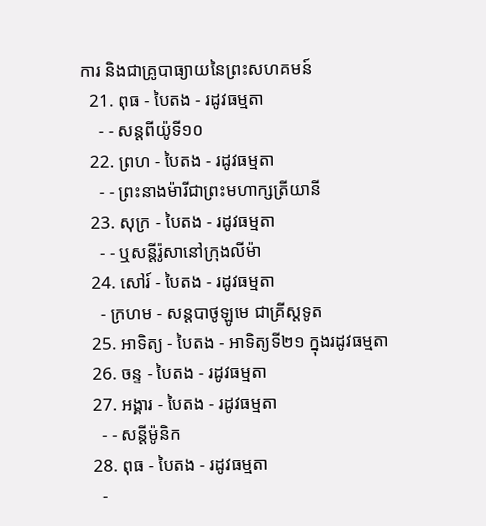ការ និងជាគ្រូបាធ្យាយនៃព្រះសហគមន៍
  21. ពុធ - បៃតង - រដូវធម្មតា
    - - សន្តពីយ៉ូទី១០
  22. ព្រហ - បៃតង - រដូវធម្មតា
    - - ព្រះនាងម៉ារីជាព្រះមហាក្សត្រីយានី
  23. សុក្រ - បៃតង - រដូវធម្មតា
    - - ឬសន្តីរ៉ូសានៅក្រុងលីម៉ា
  24. សៅរ៍ - បៃតង - រដូវធម្មតា
    - ក្រហម - សន្តបាថូឡូមេ ជាគ្រីស្ដទូត
  25. អាទិត្យ - បៃតង - អាទិត្យទី២១ ក្នុងរដូវធម្មតា
  26. ចន្ទ - បៃតង - រដូវធម្មតា
  27. អង្គារ - បៃតង - រដូវធម្មតា
    - - សន្ដីម៉ូនិក
  28. ពុធ - បៃតង - រដូវធម្មតា
    -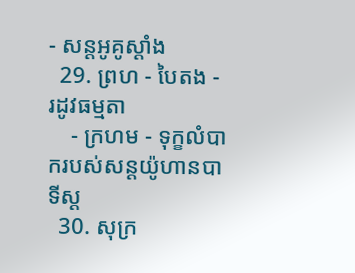- សន្តអូគូស្តាំង
  29. ព្រហ - បៃតង - រដូវធម្មតា
    - ក្រហម - ទុក្ខលំបាករបស់សន្តយ៉ូហានបាទីស្ដ
  30. សុក្រ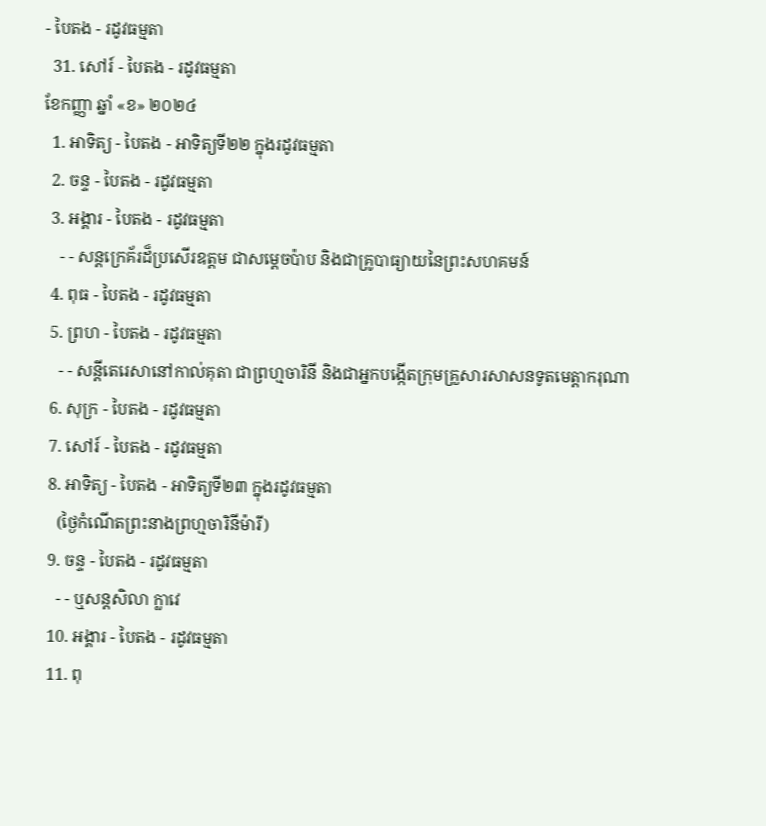- បៃតង - រដូវធម្មតា
  31. សៅរ៍ - បៃតង - រដូវធម្មតា
ខែកញ្ញា ឆ្នាំ «ខ» ២០២៤
  1. អាទិត្យ - បៃតង - អាទិត្យទី២២ ក្នុងរដូវធម្មតា
  2. ចន្ទ - បៃតង - រដូវធម្មតា
  3. អង្គារ - បៃតង - រដូវធម្មតា
    - - សន្តក្រេគ័រដ៏ប្រសើរឧត្តម ជាសម្ដេចប៉ាប និងជាគ្រូបាធ្យាយនៃព្រះសហគមន៍
  4. ពុធ - បៃតង - រដូវធម្មតា
  5. ព្រហ - បៃតង - រដូវធម្មតា
    - - សន្តីតេរេសានៅកាល់គុតា ជាព្រហ្មចារិនី និងជាអ្នកបង្កើតក្រុមគ្រួសារសាសនទូតមេត្ដាករុណា
  6. សុក្រ - បៃតង - រដូវធម្មតា
  7. សៅរ៍ - បៃតង - រដូវធម្មតា
  8. អាទិត្យ - បៃតង - អាទិត្យទី២៣ ក្នុងរដូវធម្មតា
    (ថ្ងៃកំណើតព្រះនាងព្រហ្មចារិនីម៉ារី)
  9. ចន្ទ - បៃតង - រដូវធម្មតា
    - - ឬសន្តសិលា ក្លាវេ
  10. អង្គារ - បៃតង - រដូវធម្មតា
  11. ពុ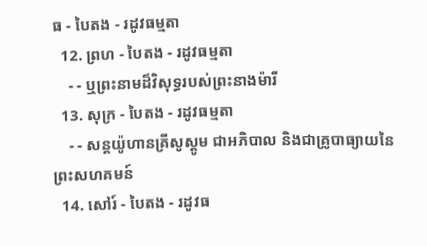ធ - បៃតង - រដូវធម្មតា
  12. ព្រហ - បៃតង - រដូវធម្មតា
    - - ឬព្រះនាមដ៏វិសុទ្ធរបស់ព្រះនាងម៉ារី
  13. សុក្រ - បៃតង - រដូវធម្មតា
    - - សន្តយ៉ូហានគ្រីសូស្តូម ជាអភិបាល និងជាគ្រូបាធ្យាយនៃព្រះសហគមន៍
  14. សៅរ៍ - បៃតង - រដូវធ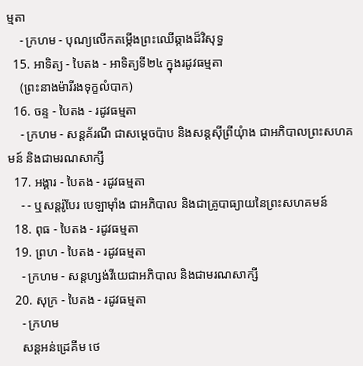ម្មតា
    - ក្រហម - បុណ្យលើកតម្កើងព្រះឈើឆ្កាងដ៏វិសុទ្ធ
  15. អាទិត្យ - បៃតង - អាទិត្យទី២៤ ក្នុងរដូវធម្មតា
    (ព្រះនាងម៉ារីរងទុក្ខលំបាក)
  16. ចន្ទ - បៃតង - រដូវធម្មតា
    - ក្រហម - សន្តគ័រណី ជាសម្ដេចប៉ាប និងសន្តស៊ីព្រីយុំាង ជាអភិបាលព្រះសហគមន៍ និងជាមរណសាក្សី
  17. អង្គារ - បៃតង - រដូវធម្មតា
    - - ឬសន្តរ៉ូបែរ បេឡាម៉ាំង ជាអភិបាល និងជាគ្រូបាធ្យាយនៃព្រះសហគមន៍
  18. ពុធ - បៃតង - រដូវធម្មតា
  19. ព្រហ - បៃតង - រដូវធម្មតា
    - ក្រហម - សន្តហ្សង់វីយេជាអភិបាល និងជាមរណសាក្សី
  20. សុក្រ - បៃតង - រដូវធម្មតា
    - ក្រហម
    សន្តអន់ដ្រេគីម ថេ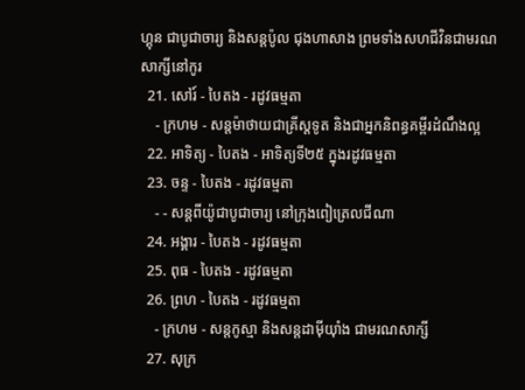ហ្គុន ជាបូជាចារ្យ និងសន្តប៉ូល ជុងហាសាង ព្រមទាំងសហជីវិនជាមរណសាក្សីនៅកូរ
  21. សៅរ៍ - បៃតង - រដូវធម្មតា
    - ក្រហម - សន្តម៉ាថាយជាគ្រីស្តទូត និងជាអ្នកនិពន្ធគម្ពីរដំណឹងល្អ
  22. អាទិត្យ - បៃតង - អាទិត្យទី២៥ ក្នុងរដូវធម្មតា
  23. ចន្ទ - បៃតង - រដូវធម្មតា
    - - សន្តពីយ៉ូជាបូជាចារ្យ នៅក្រុងពៀត្រេលជីណា
  24. អង្គារ - បៃតង - រដូវធម្មតា
  25. ពុធ - បៃតង - រដូវធម្មតា
  26. ព្រហ - បៃតង - រដូវធម្មតា
    - ក្រហម - សន្តកូស្មា និងសន្តដាម៉ីយុាំង ជាមរណសាក្សី
  27. សុក្រ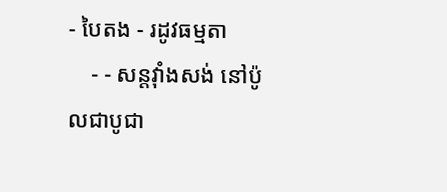- បៃតង - រដូវធម្មតា
    - - សន្តវុាំងសង់ នៅប៉ូលជាបូជា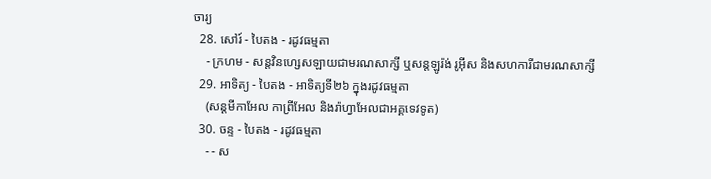ចារ្យ
  28. សៅរ៍ - បៃតង - រដូវធម្មតា
    - ក្រហម - សន្តវិនហ្សេសឡាយជាមរណសាក្សី ឬសន្តឡូរ៉ង់ រូអ៊ីស និងសហការីជាមរណសាក្សី
  29. អាទិត្យ - បៃតង - អាទិត្យទី២៦ ក្នុងរដូវធម្មតា
    (សន្តមីកាអែល កាព្រីអែល និងរ៉ាហ្វាអែលជាអគ្គទេវទូត)
  30. ចន្ទ - បៃតង - រដូវធម្មតា
    - - ស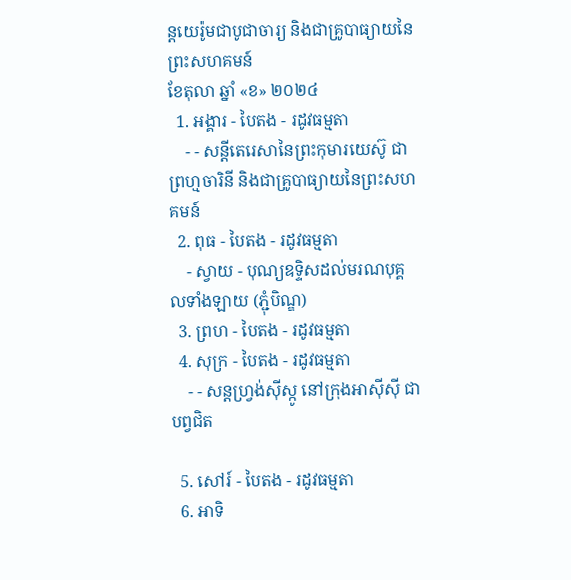ន្ដយេរ៉ូមជាបូជាចារ្យ និងជាគ្រូបាធ្យាយនៃព្រះសហគមន៍
ខែតុលា ឆ្នាំ «ខ» ២០២៤
  1. អង្គារ - បៃតង - រដូវធម្មតា
    - - សន្តីតេរេសានៃព្រះកុមារយេស៊ូ ជាព្រហ្មចារិនី និងជាគ្រូបាធ្យាយនៃព្រះសហគមន៍
  2. ពុធ - បៃតង - រដូវធម្មតា
    - ស្វាយ - បុណ្យឧទ្ទិសដល់មរណបុគ្គលទាំងឡាយ (ភ្ជុំបិណ្ឌ)
  3. ព្រហ - បៃតង - រដូវធម្មតា
  4. សុក្រ - បៃតង - រដូវធម្មតា
    - - សន្តហ្វ្រង់ស៊ីស្កូ នៅក្រុងអាស៊ីស៊ី ជាបព្វជិត

  5. សៅរ៍ - បៃតង - រដូវធម្មតា
  6. អាទិ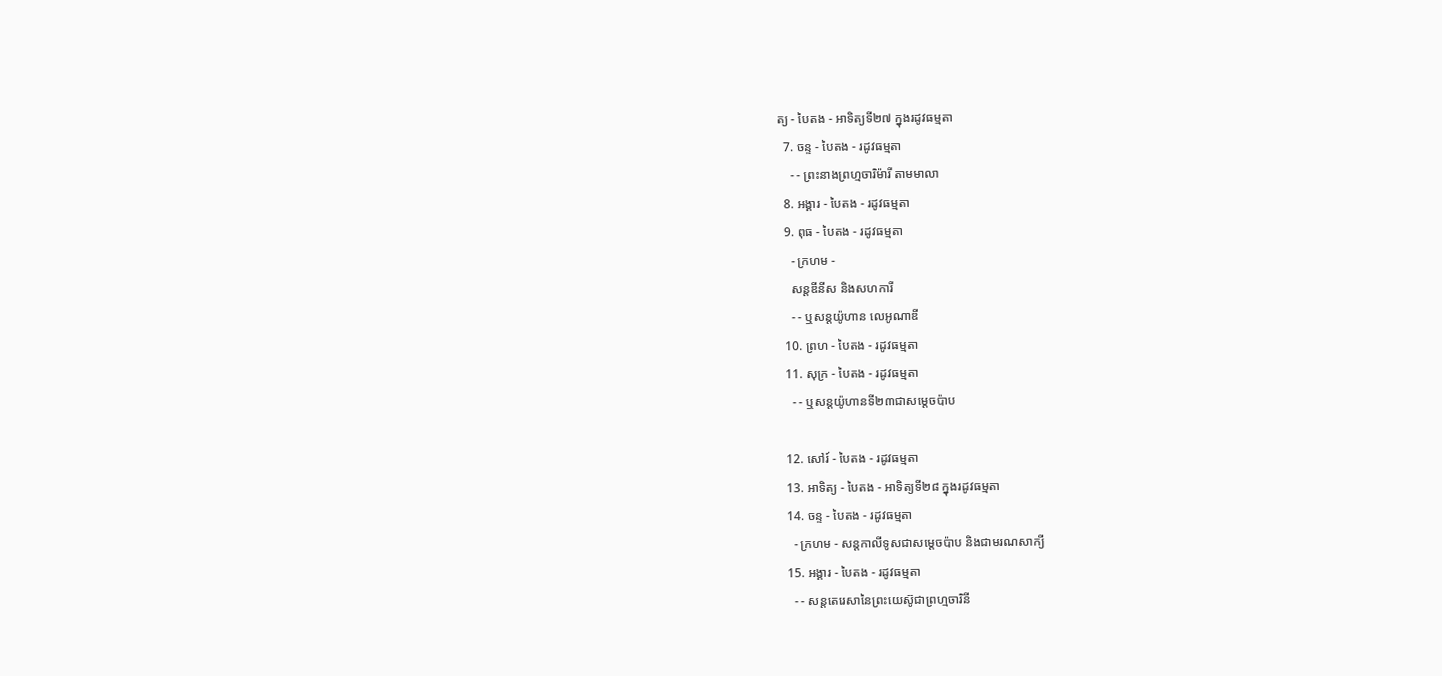ត្យ - បៃតង - អាទិត្យទី២៧ ក្នុងរដូវធម្មតា
  7. ចន្ទ - បៃតង - រដូវធម្មតា
    - - ព្រះនាងព្រហ្មចារិម៉ារី តាមមាលា
  8. អង្គារ - បៃតង - រដូវធម្មតា
  9. ពុធ - បៃតង - រដូវធម្មតា
    - ក្រហម -
    សន្តឌីនីស និងសហការី
    - - ឬសន្តយ៉ូហាន លេអូណាឌី
  10. ព្រហ - បៃតង - រដូវធម្មតា
  11. សុក្រ - បៃតង - រដូវធម្មតា
    - - ឬសន្តយ៉ូហានទី២៣ជាសម្តេចប៉ាប

  12. សៅរ៍ - បៃតង - រដូវធម្មតា
  13. អាទិត្យ - បៃតង - អាទិត្យទី២៨ ក្នុងរដូវធម្មតា
  14. ចន្ទ - បៃតង - រដូវធម្មតា
    - ក្រហម - សន្ដកាលីទូសជាសម្ដេចប៉ាប និងជាមរណសាក្យី
  15. អង្គារ - បៃតង - រដូវធម្មតា
    - - សន្តតេរេសានៃព្រះយេស៊ូជាព្រហ្មចារិនី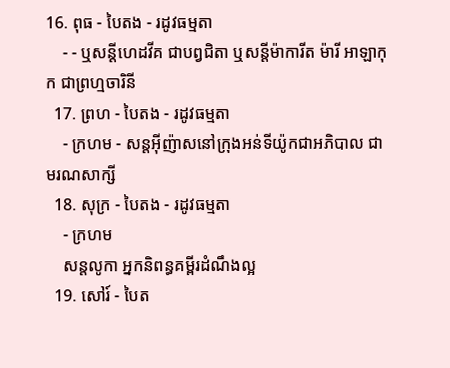16. ពុធ - បៃតង - រដូវធម្មតា
    - - ឬសន្ដីហេដវីគ ជាបព្វជិតា ឬសន្ដីម៉ាការីត ម៉ារី អាឡាកុក ជាព្រហ្មចារិនី
  17. ព្រហ - បៃតង - រដូវធម្មតា
    - ក្រហម - សន្តអ៊ីញ៉ាសនៅក្រុងអន់ទីយ៉ូកជាអភិបាល ជាមរណសាក្សី
  18. សុក្រ - បៃតង - រដូវធម្មតា
    - ក្រហម
    សន្តលូកា អ្នកនិពន្ធគម្ពីរដំណឹងល្អ
  19. សៅរ៍ - បៃត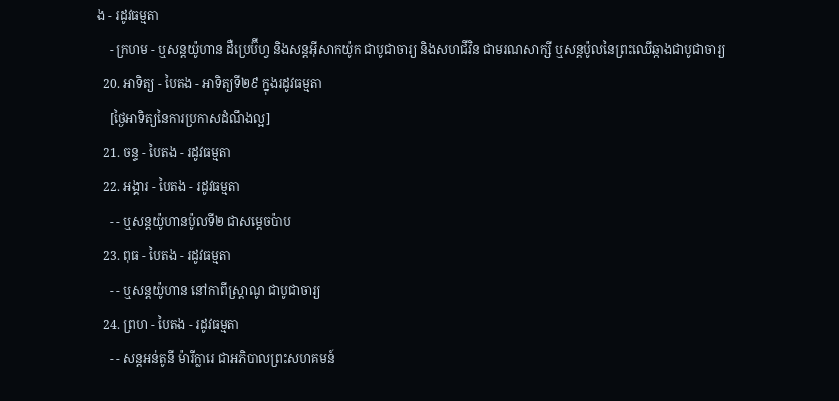ង - រដូវធម្មតា
    - ក្រហម - ឬសន្ដយ៉ូហាន ដឺប្រេប៊ីហ្វ និងសន្ដអ៊ីសាកយ៉ូក ជាបូជាចារ្យ និងសហជីវិន ជាមរណសាក្សី ឬសន្ដប៉ូលនៃព្រះឈើឆ្កាងជាបូជាចារ្យ
  20. អាទិត្យ - បៃតង - អាទិត្យទី២៩ ក្នុងរដូវធម្មតា
    [ថ្ងៃអាទិត្យនៃការប្រកាសដំណឹងល្អ]
  21. ចន្ទ - បៃតង - រដូវធម្មតា
  22. អង្គារ - បៃតង - រដូវធម្មតា
    - - ឬសន្តយ៉ូហានប៉ូលទី២ ជាសម្ដេចប៉ាប
  23. ពុធ - បៃតង - រដូវធម្មតា
    - - ឬសន្ដយ៉ូហាន នៅកាពីស្រ្ដាណូ ជាបូជាចារ្យ
  24. ព្រហ - បៃតង - រដូវធម្មតា
    - - សន្តអន់តូនី ម៉ារីក្លារេ ជាអភិបាលព្រះសហគមន៍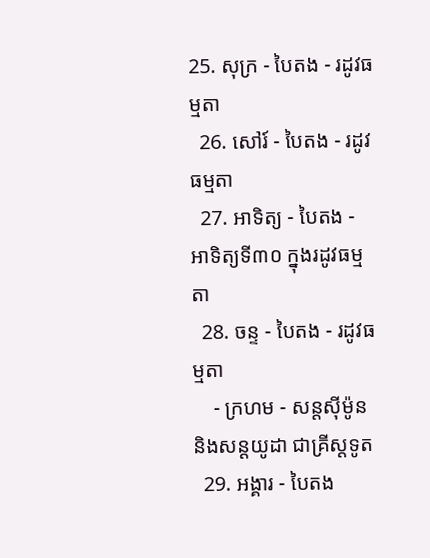25. សុក្រ - បៃតង - រដូវធម្មតា
  26. សៅរ៍ - បៃតង - រដូវធម្មតា
  27. អាទិត្យ - បៃតង - អាទិត្យទី៣០ ក្នុងរដូវធម្មតា
  28. ចន្ទ - បៃតង - រដូវធម្មតា
    - ក្រហម - សន្ដស៊ីម៉ូន និងសន្ដយូដា ជាគ្រីស្ដទូត
  29. អង្គារ - បៃតង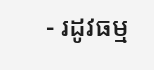- រដូវធម្ម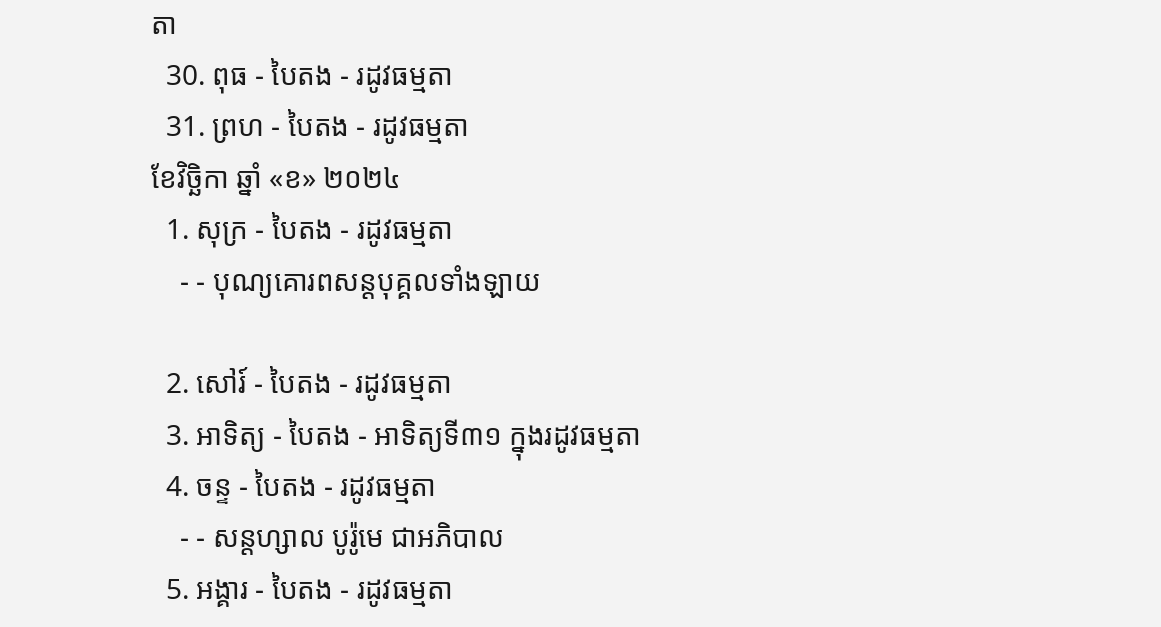តា
  30. ពុធ - បៃតង - រដូវធម្មតា
  31. ព្រហ - បៃតង - រដូវធម្មតា
ខែវិច្ឆិកា ឆ្នាំ «ខ» ២០២៤
  1. សុក្រ - បៃតង - រដូវធម្មតា
    - - បុណ្យគោរពសន្ដបុគ្គលទាំងឡាយ

  2. សៅរ៍ - បៃតង - រដូវធម្មតា
  3. អាទិត្យ - បៃតង - អាទិត្យទី៣១ ក្នុងរដូវធម្មតា
  4. ចន្ទ - បៃតង - រដូវធម្មតា
    - - សន្ដហ្សាល បូរ៉ូមេ ជាអភិបាល
  5. អង្គារ - បៃតង - រដូវធម្មតា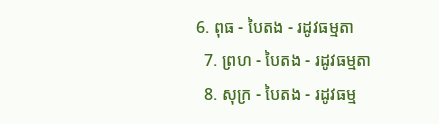6. ពុធ - បៃតង - រដូវធម្មតា
  7. ព្រហ - បៃតង - រដូវធម្មតា
  8. សុក្រ - បៃតង - រដូវធម្ម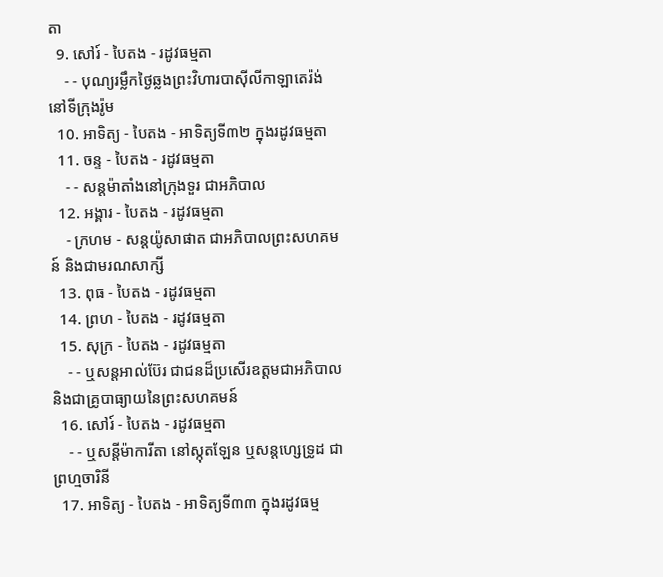តា
  9. សៅរ៍ - បៃតង - រដូវធម្មតា
    - - បុណ្យរម្លឹកថ្ងៃឆ្លងព្រះវិហារបាស៊ីលីកាឡាតេរ៉ង់ នៅទីក្រុងរ៉ូម
  10. អាទិត្យ - បៃតង - អាទិត្យទី៣២ ក្នុងរដូវធម្មតា
  11. ចន្ទ - បៃតង - រដូវធម្មតា
    - - សន្ដម៉ាតាំងនៅក្រុងទួរ ជាអភិបាល
  12. អង្គារ - បៃតង - រដូវធម្មតា
    - ក្រហម - សន្ដយ៉ូសាផាត ជាអភិបាលព្រះសហគមន៍ និងជាមរណសាក្សី
  13. ពុធ - បៃតង - រដូវធម្មតា
  14. ព្រហ - បៃតង - រដូវធម្មតា
  15. សុក្រ - បៃតង - រដូវធម្មតា
    - - ឬសន្ដអាល់ប៊ែរ ជាជនដ៏ប្រសើរឧត្ដមជាអភិបាល និងជាគ្រូបាធ្យាយនៃព្រះសហគមន៍
  16. សៅរ៍ - បៃតង - រដូវធម្មតា
    - - ឬសន្ដីម៉ាការីតា នៅស្កុតឡែន ឬសន្ដហ្សេទ្រូដ ជាព្រហ្មចារិនី
  17. អាទិត្យ - បៃតង - អាទិត្យទី៣៣ ក្នុងរដូវធម្ម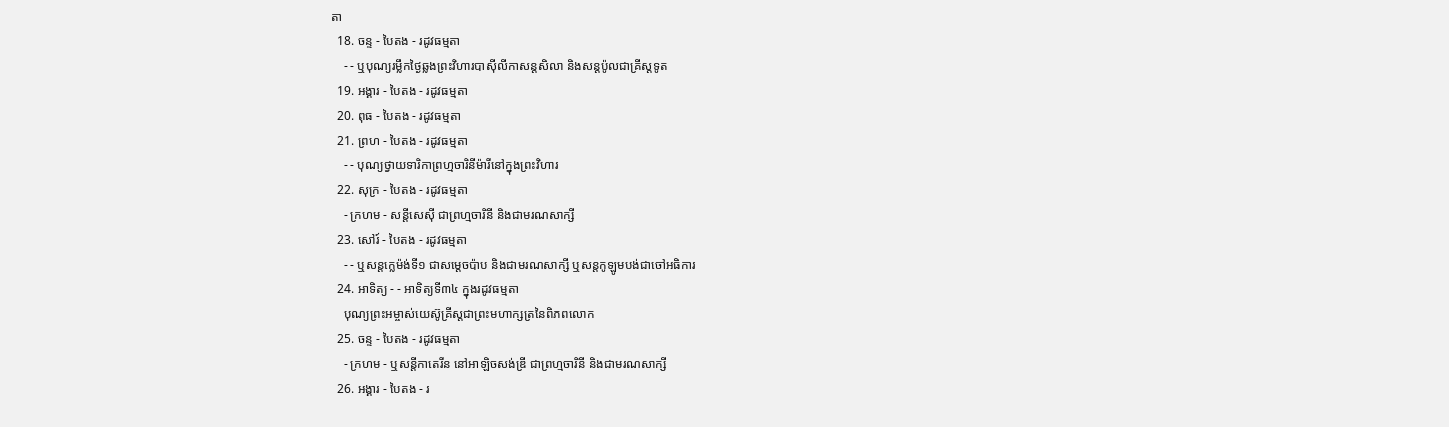តា
  18. ចន្ទ - បៃតង - រដូវធម្មតា
    - - ឬបុណ្យរម្លឹកថ្ងៃឆ្លងព្រះវិហារបាស៊ីលីកាសន្ដសិលា និងសន្ដប៉ូលជាគ្រីស្ដទូត
  19. អង្គារ - បៃតង - រដូវធម្មតា
  20. ពុធ - បៃតង - រដូវធម្មតា
  21. ព្រហ - បៃតង - រដូវធម្មតា
    - - បុណ្យថ្វាយទារិកាព្រហ្មចារិនីម៉ារីនៅក្នុងព្រះវិហារ
  22. សុក្រ - បៃតង - រដូវធម្មតា
    - ក្រហម - សន្ដីសេស៊ី ជាព្រហ្មចារិនី និងជាមរណសាក្សី
  23. សៅរ៍ - បៃតង - រដូវធម្មតា
    - - ឬសន្ដក្លេម៉ង់ទី១ ជាសម្ដេចប៉ាប និងជាមរណសាក្សី ឬសន្ដកូឡូមបង់ជាចៅអធិការ
  24. អាទិត្យ - - អាទិត្យទី៣៤ ក្នុងរដូវធម្មតា
    បុណ្យព្រះអម្ចាស់យេស៊ូគ្រីស្ដជាព្រះមហាក្សត្រនៃពិភពលោក
  25. ចន្ទ - បៃតង - រដូវធម្មតា
    - ក្រហម - ឬសន្ដីកាតេរីន នៅអាឡិចសង់ឌ្រី ជាព្រហ្មចារិនី និងជាមរណសាក្សី
  26. អង្គារ - បៃតង - រ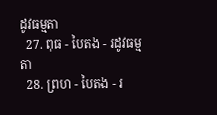ដូវធម្មតា
  27. ពុធ - បៃតង - រដូវធម្មតា
  28. ព្រហ - បៃតង - រ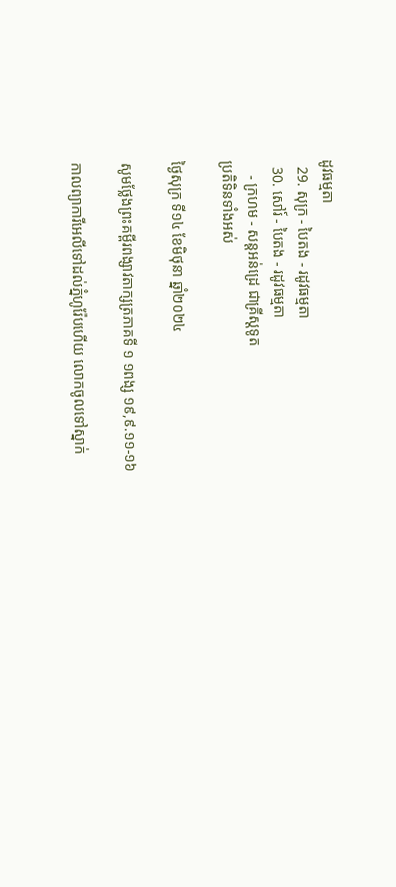ដូវធម្មតា
  29. សុក្រ - បៃតង - រដូវធម្មតា
  30. សៅរ៍ - បៃតង - រដូវធម្មតា
    - ក្រហម - សន្ដអន់ដ្រេ ជាគ្រីស្ដទូត
ប្រតិទិនទាំងអស់

ថ្ងៃសុក្រ ទី១៤ ខែមិថុនា ឆ្នាំ២០២៤

សូមថ្លែងព្រះគម្ពីរពង្សាវតាក្សត្រភាគទី ១ ១ពង្ស ១៩,៩.១១-១៦

កាលព្យាការីអេលីទៅដល់ភ្នំហូរ៉ែបហើយ លោកចូលទៅស្នាក់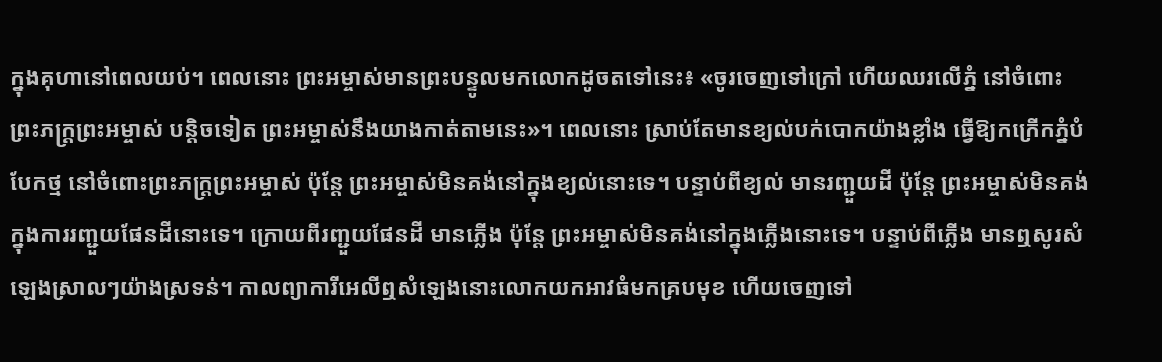ក្នុងគុហានៅពេលយប់។ ពេលនោះ ព្រះអម្ចាស់មានព្រះបន្ទូលមកលោកដូចតទៅនេះ៖ «ចូរចេញទៅក្រៅ ហើយឈរលើភ្នំ នៅចំពោះព្រះភក្ត្រព្រះអម្ចាស់ បន្តិចទៀត ព្រះអម្ចាស់នឹងយាងកាត់តាមនេះ»។ ពេលនោះ ស្រាប់តែមានខ្យល់បក់បោកយ៉ាងខ្លាំង ធ្វើឱ្យកក្រើកភ្នំបំបែកថ្ម នៅចំពោះព្រះភក្រ្តព្រះអម្ចាស់ ប៉ុន្តែ ព្រះអម្ចាស់មិនគង់នៅក្នុងខ្យល់នោះទេ។ បន្ទាប់ពីខ្យល់ មានរញ្ជួយដី ប៉ុន្តែ ព្រះអម្ចាស់មិនគង់ក្នុងការរញ្ជួយផែនដីនោះទេ។ ក្រោយពីរញ្ជួយផែនដី មានភ្លើង ប៉ុន្តែ ព្រះអម្ចាស់មិនគង់នៅក្នុងភ្លើងនោះទេ។ បន្ទាប់ពីភ្លើង មានឮសូរសំឡេងស្រាលៗយ៉ាងស្រទន់។ កាលព្យាការីអេលីឮសំឡេងនោះលោកយកអាវធំមកគ្របមុខ ហើយចេញទៅ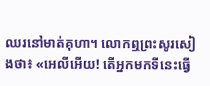ឈរនៅមាត់គុហា។ លោកឮព្រះសូរសៀងថា៖ «អេលីអើយ! តើអ្នកមកទីនេះធ្វើ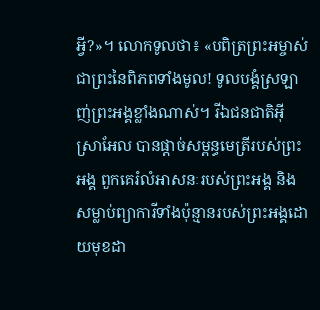អ្វី?»។ លោកទូលថា៖ «បពិត្រព្រះអម្ចាស់ជាព្រះនៃពិភពទាំងមូល! ទូលបង្គំស្រឡាញ់ព្រះអង្គខ្លាំងណាស់។ រីឯជនជាតិអ៊ីស្រាអែល បានផ្តាច់សម្ពន្ធមេត្រីរបស់ព្រះអង្គ ពួកគេរំលំអាសនៈរបស់ព្រះអង្គ និងសម្លាប់ព្យាការីទាំងប៉ុន្មានរបស់ព្រះអង្គដោយមុខដា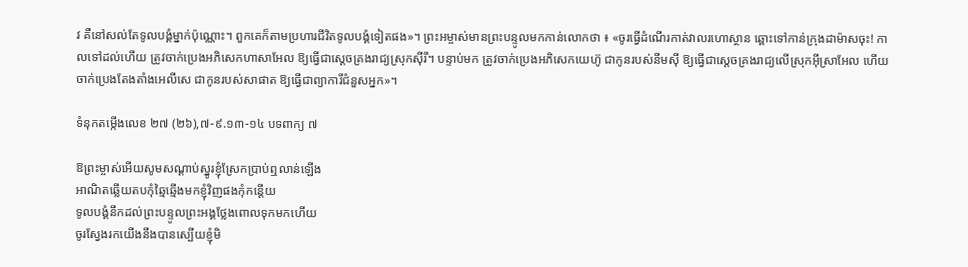វ គឺនៅសល់តែទូលបង្គំម្នាក់ប៉ុណ្ណោះ។ ពួកគេក៏តាមប្រហារជីវិតទូលបង្គំទៀតផង»។ ព្រះអម្ចាស់មានព្រះបន្ទូលមកកាន់លោកថា ៖ «ចូរធ្វើដំណើរកាត់វាលរហោស្ថាន ឆ្ពោះទៅកាន់ក្រុងដាម៉ាសចុះ! កាលទៅដល់ហើយ ត្រូវចាក់ប្រេងអភិសេកហាសាអែល ឱ្យធ្វើជាស្តេចគ្រងរាជ្យស្រុកស៊ីរី។ បន្ទាប់មក ត្រូវចាក់ប្រេងអភិសេកយេហ៊ូ ជាកូនរបស់នីមស៊ី ឱ្យធ្វើជាស្តេចគ្រងរាជ្យលើស្រុកអ៊ីស្រាអែល ហើយចាក់ប្រេងតែងតាំងអេលីសេ ជាកូនរបស់សាផាត ឱ្យធ្វើជាព្យាការីជំនួសអ្នក»។

ទំនុកតម្កើងលេខ ២៧ (២៦),៧-៩.១៣-១៤ បទពាក្យ ៧

ឱព្រះម្ចាស់អើយសូមសណ្តាប់ស្នូរខ្ញុំស្រែកប្រាប់ឮលាន់ឡើង
អាណិតឆ្លើយតបកុំឆ្មៃឆ្មើងមកខ្ញុំវិញផងកុំកន្តើយ
ទូលបង្គំនឹកដល់ព្រះបន្ទូលព្រះអង្គថ្លែងពោលទុកមកហើយ
ចូរស្វែងរកយើងនឹងបានស្បើយខ្ញុំមិ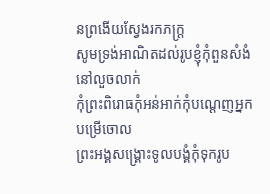នព្រងើយស្វែងរកភក្ត្រ
សូមទ្រង់អាណិតដល់រូបខ្ញុំកុំពួនសំងំនៅលួចលាក់
កុំព្រះពិរោធកុំអន់អាក់កុំបណ្តេញអ្នកបម្រើចោល
ព្រះអង្គសង្គ្រោះទូលបង្គំកុំទុករូប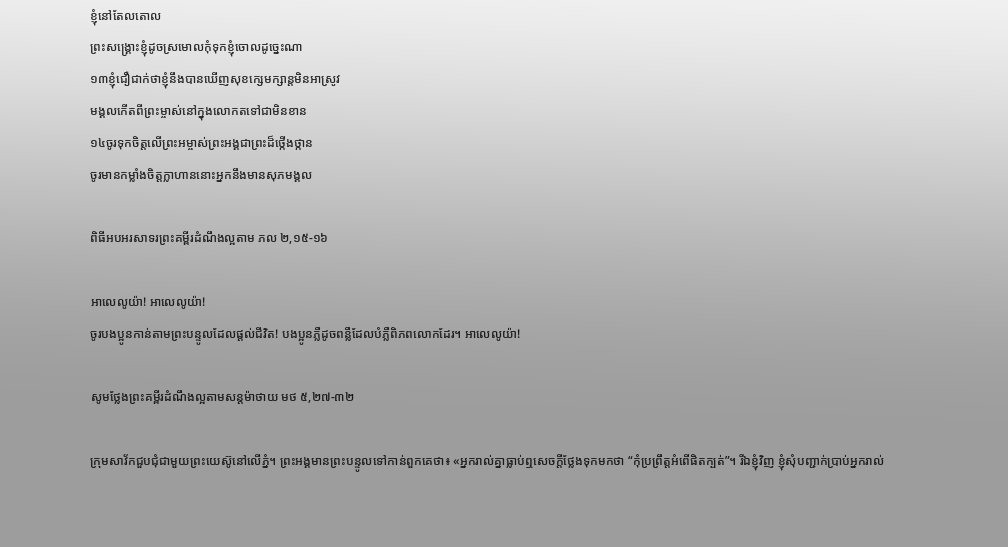ខ្ញុំនៅតែលតោល
ព្រះសង្គ្រោះខ្ញុំដូចស្រមោលកុំទុកខ្ញុំចោលដូច្នេះណា
១៣ខ្ញុំជឿជាក់ថាខ្ញុំនឹងបានឃើញសុខក្សេមក្សាន្តមិនអាស្រូវ
មង្គលកើតពីព្រះម្ចាស់នៅក្នុងលោកតទៅជាមិនខាន
១៤ចូរទុកចិត្តលើព្រះអម្ចាស់ព្រះអង្គជាព្រះដ៏ថ្កើងថ្កាន
ចូរមានកម្លាំងចិត្តក្លាហាននោះអ្នកនឹងមានសុភមង្គល

ពិធីអបអរសាទរព្រះគម្ពីរដំណឹងល្អតាម ភល ២,១៥-១៦

អាលេលូយ៉ា! អាលេលូយ៉ា!
ចូរបងប្អូនកាន់តាមព្រះបន្ទូលដែលផ្តល់ជីវិត! បងប្អូនភ្លឺដូចពន្លឺដែលបំភ្លឺពិភពលោកដែរ។ អាលេលូយ៉ា!

សូមថ្លែងព្រះគម្ពីរដំណឹងល្អតាមសន្តម៉ាថាយ មថ ៥,២៧-៣២

ក្រុមសាវ័កជួបជុំជាមួយព្រះយេស៊ូនៅលើភ្នំ។ ព្រះអង្គមានព្រះបន្ទូលទៅកាន់ពួកគេថា៖ «អ្នករាល់គ្នាធ្លាប់ឮសេចក្តីថ្លែងទុកមកថា “កុំប្រព្រឹត្តអំពើផិតក្បត់”។ រីឯខ្ញុំវិញ ខ្ញុំសុំបញ្ជាក់ប្រាប់អ្នករាល់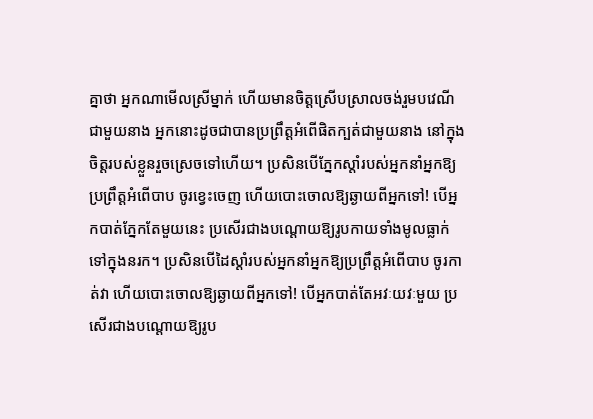គ្នាថា អ្នកណាមើលស្រីម្នាក់ ហើយមានចិត្តស្រើបស្រាលចង់រួមបវេណីជាមួយនាង អ្នកនោះដូចជាបានប្រព្រឹត្តអំពើផិតក្បត់ជាមួយនាង នៅក្នុងចិត្តរបស់ខ្លួនរួចស្រេចទៅហើយ។ ប្រសិនបើភ្នែកស្តាំរបស់អ្នកនាំអ្នកឱ្យប្រព្រឹត្តអំពើបាប ចូរខ្វេះចេញ ហើយបោះចោលឱ្យឆ្ងាយពីអ្នកទៅ! បើអ្នកបាត់ភ្នែកតែមួយនេះ ប្រសើរជាងបណ្តោយឱ្យរូបកាយទាំងមូលធ្លាក់ទៅក្នុងនរក។ ប្រសិនបើដៃស្តាំរបស់អ្នកនាំអ្នកឱ្យប្រព្រឹត្តអំពើបាប ចូរកាត់វា ហើយបោះចោលឱ្យឆ្ងាយពីអ្នកទៅ! បើអ្នកបាត់តែអវៈយវៈមួយ ប្រសើរជាងបណ្តោយឱ្យរូប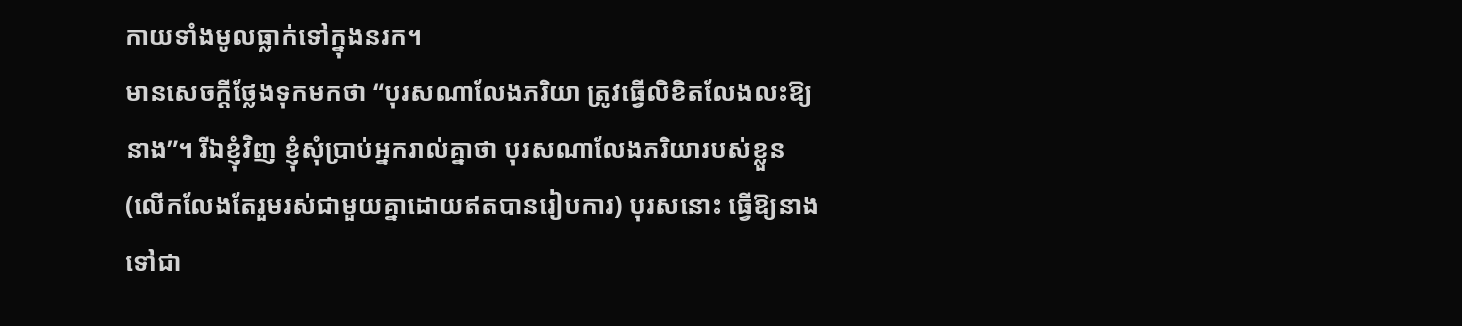កាយទាំងមូលធ្លាក់ទៅក្នុងនរក។
មានសេចក្តីថ្លែងទុកមកថា “បុរសណាលែងភរិយា ត្រូវធ្វើលិខិតលែងលះឱ្យនាង”។ រីឯខ្ញុំវិញ ខ្ញុំសុំប្រាប់អ្នករាល់គ្នាថា បុរសណាលែងភរិយារបស់ខ្លួន (លើកលែងតែរួមរស់ជាមួយគ្នាដោយឥតបានរៀបការ) បុរសនោះ ធ្វើឱ្យនាងទៅជា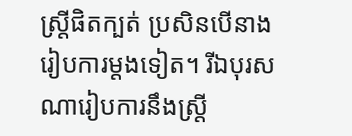ស្ត្រីផិតក្បត់ ប្រសិនបើនាងរៀបការម្តងទៀត។ រីឯបុរសណារៀបការនឹងស្ត្រី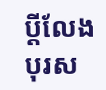ប្តីលែង បុរស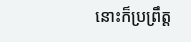នោះក៏ប្រព្រឹត្ត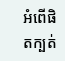អំពើផិតក្បត់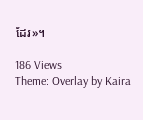ដែរ»។

186 Views
Theme: Overlay by Kaira